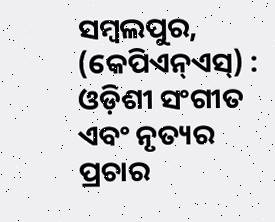ସମ୍ବଲପୁର, (କେପିଏନ୍ଏସ୍) : ଓଡ଼ିଶୀ ସଂଗୀତ ଏବଂ ନୃତ୍ୟର ପ୍ରଚାର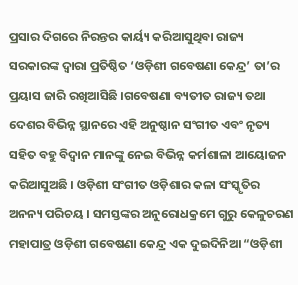ପ୍ରସାର ଦିଗରେ ନିରନ୍ତର କାର୍ୟ୍ୟ କରିଆସୁଥିବା ରାଜ୍ୟ ସରକାରଙ୍କ ଦ୍ୱାରା ପ୍ରତିଷ୍ଠିତ ‘ଓଡ଼ିଶୀ ଗବେଷଣା କେନ୍ଦ୍ର’ ତା’ର ପ୍ରୟାସ ଜାରି ରଖିଆସିଛି ।ଗବେଷଣା ବ୍ୟତୀତ ରାଜ୍ୟ ତଥା ଦେଶର ବିଭିନ୍ନ ସ୍ଥାନରେ ଏହି ଅନୁଷ୍ଠାନ ସଂଗୀତ ଏବଂ ନୃତ୍ୟ ସହିତ ବହୁ ବିଦ୍ୱାନ ମାନଙ୍କୁ ନେଇ ବିଭିନ୍ନ କର୍ମଶାଳା ଆୟୋଜନ କରିଆସୁଅଛି । ଓଡ଼ିଶୀ ସଂଗୀତ ଓଡ଼ିଶାର କଳା ସଂସ୍କୃତିର ଅନନ୍ୟ ପରିଚୟ । ସମସ୍ତଙ୍କର ଅନୁରୋଧକ୍ରମେ ଗୁରୁ କେଳୁଚରଣ ମହାପାତ୍ର ଓଡ଼ିଶୀ ଗବେଷଣା କେନ୍ଦ୍ର ଏକ ଦୁଇଦିନିଆ “ଓଡ଼ିଶୀ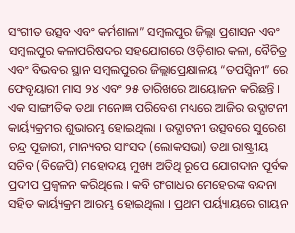ସଂଗୀତ ଉତ୍ସବ ଏବଂ କର୍ମଶାଳା” ସମ୍ବଲପୁର ଜିଲ୍ଲା ପ୍ରଶାସନ ଏବଂ ସମ୍ବଲପୁର କଳାପରିଷଦର ସହଯୋଗରେ ଓଡ଼ିଶାର କଳା, ବୈଚିତ୍ର ଏବଂ ବିଭବର ସ୍ଥାନ ସମ୍ବଲପୁରର ଜିଲ୍ଲାପ୍ରେକ୍ଷାଳୟ “ତପସ୍ୱିନୀ” ରେ ଫେବୃୟାରୀ ମାସ ୨୪ ଏବଂ ୨୫ ତାରିଖରେ ଆୟୋଜନ କରିଛନ୍ତି ।
ଏକ ସାଙ୍ଗୀତିକ ତଥା ମନୋଜ୍ଞ ପରିବେଶ ମଧ୍ୟରେ ଆଜିର ଉଦ୍ଘାଟନୀ କାର୍ୟ୍ୟକ୍ରମର ଶୁଭାରମ୍ଭ ହୋଇଥିଲା । ଉଦ୍ଘାଟନୀ ଉତ୍ସବରେ ସୁରେଶ ଚନ୍ଦ୍ର ପୂଜାରୀ, ମାନ୍ୟବର ସାଂସଦ (ଲୋକସଭା) ତଥା ରାଷ୍ଟ୍ରୀୟ ସଚିବ (ବିଜେପି) ମହୋଦୟ ମୁଖ୍ୟ ଅତିଥି ରୂପେ ଯୋଗଦାନ ପୂର୍ବକ ପ୍ରଦୀପ ପ୍ରଜ୍ୱଳନ କରିଥିଲେ । କବି ଗଂଗାଧର ମେହେରଙ୍କ ବନ୍ଦନା ସହିତ କାର୍ୟ୍ୟକ୍ରମ ଆରମ୍ଭ ହୋଇଥିଲା । ପ୍ରଥମ ପର୍ୟ୍ୟାୟରେ ଗାୟନ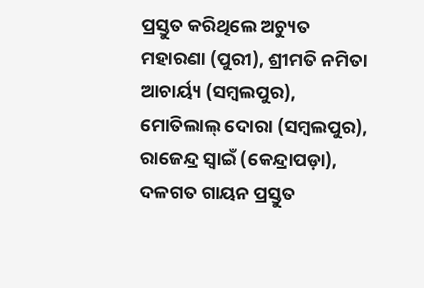ପ୍ରସ୍ତୁତ କରିଥିଲେ ଅଚ୍ୟୁତ ମହାରଣା (ପୁରୀ), ଶ୍ରୀମତି ନମିତା ଆଚାର୍ୟ୍ୟ (ସମ୍ବଲପୁର), ମୋତିଲାଲ୍ ଦୋରା (ସମ୍ବଲପୁର), ରାଜେନ୍ଦ୍ର ସ୍ୱାଇଁ (କେନ୍ଦ୍ରାପଡ଼ା), ଦଳଗତ ଗାୟନ ପ୍ରସ୍ତୁତ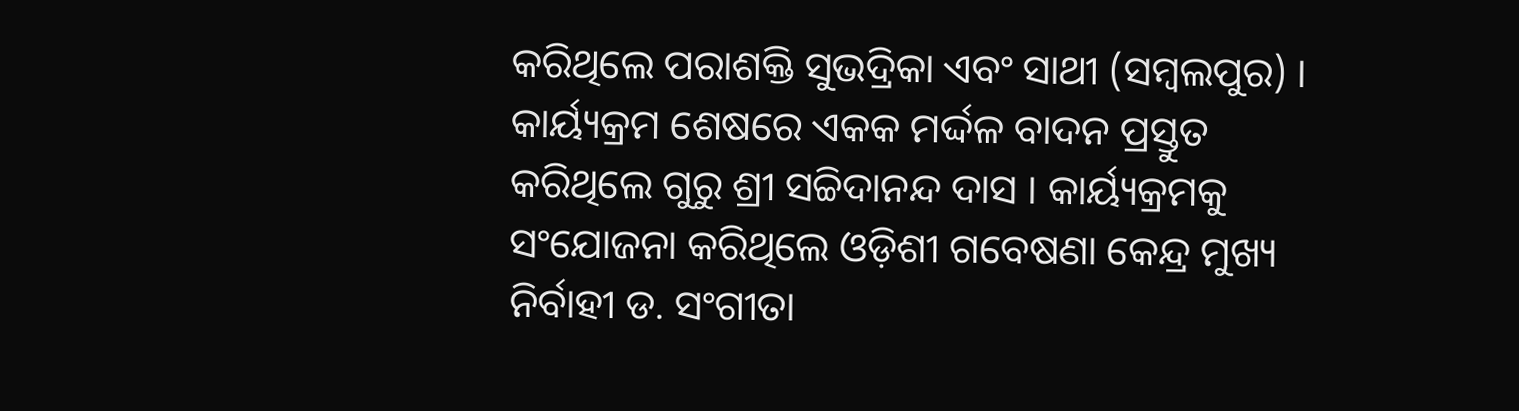କରିଥିଲେ ପରାଶକ୍ତି ସୁଭଦ୍ରିକା ଏବଂ ସାଥୀ (ସମ୍ବଲପୁର) । କାର୍ୟ୍ୟକ୍ରମ ଶେଷରେ ଏକକ ମର୍ଦ୍ଦଳ ବାଦନ ପ୍ରସ୍ତୁତ କରିଥିଲେ ଗୁରୁ ଶ୍ରୀ ସଚ୍ଚିଦାନନ୍ଦ ଦାସ । କାର୍ୟ୍ୟକ୍ରମକୁ ସଂଯୋଜନା କରିଥିଲେ ଓଡ଼ିଶୀ ଗବେଷଣା କେନ୍ଦ୍ର ମୁଖ୍ୟ ନିର୍ବାହୀ ଡ. ସଂଗୀତା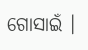ଗୋସାଇଁ ।